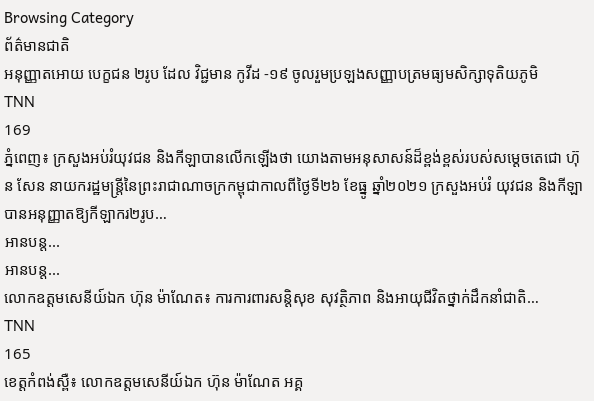Browsing Category
ព័ត៌មានជាតិ
អនុញ្ញាតអោយ បេក្ខជន ២រូប ដែល វិជ្ជមាន កូវីដ -១៩ ចូលរួមប្រឡងសញ្ញាបត្រមធ្យមសិក្សាទុតិយភូមិ
TNN
169
ភ្នំពេញ៖ ក្រសួងអប់រំយុវជន និងកីឡាបានលើកឡើងថា យោងតាមអនុសាសន៍ដ៏ខ្ពង់ខ្ពស់របស់សម្ដេចតេជោ ហ៊ុន សែន នាយករដ្ឋមន្ត្រីនៃព្រះរាជាណាចក្រកម្ពុជាកាលពីថ្ងៃទី២៦ ខែធ្នូ ឆ្នាំ២០២១ ក្រសួងអប់រំ យុវជន និងកីឡា បានអនុញ្ញាតឱ្យកីឡាករ២រូប…
អានបន្ត...
អានបន្ត...
លោកឧត្តមសេនីយ៍ឯក ហ៊ុន ម៉ាណែត៖ ការការពារសន្តិសុខ សុវត្ថិភាព និងអាយុជីវិតថ្នាក់ដឹកនាំជាតិ…
TNN
165
ខេត្តកំពង់ស្ពឺ៖ លោកឧត្តមសេនីយ៍ឯក ហ៊ុន ម៉ាណែត អគ្គ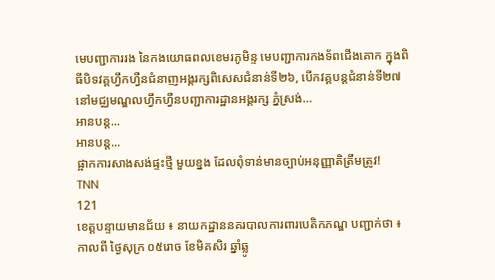មេបញ្ជាការរង នៃកងយោធពលខេមរភូមិន្ទ មេបញ្ជាការកងទ័ពជើងគោក ក្នុងពិធីបិទវគ្គហ្វឹកហ្វឺនជំនាញអង្គរក្សពិសេសជំនាន់ទី២៦, បើកវគ្គបន្តជំនាន់ទី២៧ នៅមជ្ឈមណ្ឌលហ្វឹកហ្វឺនបញ្ជាការដ្ឋានអង្គរក្ស ភ្នំស្រង់…
អានបន្ត...
អានបន្ត...
ផ្អាកការសាងសង់ផ្ទះថ្មី មួយខ្នង ដែលពុំទាន់មានច្បាប់អនុញ្ញាតិត្រឹមត្រូវ!
TNN
121
ខេត្តបន្ទាយមានជ័យ ៖ នាយកដ្ឋាននគរបាលការពារបេតិកភណ្ឌ បញ្ជាក់ថា ៖ កាលពី ថ្ងៃសុក្រ ០៥រោច ខែមិគសិរ ឆ្នាំឆ្លូ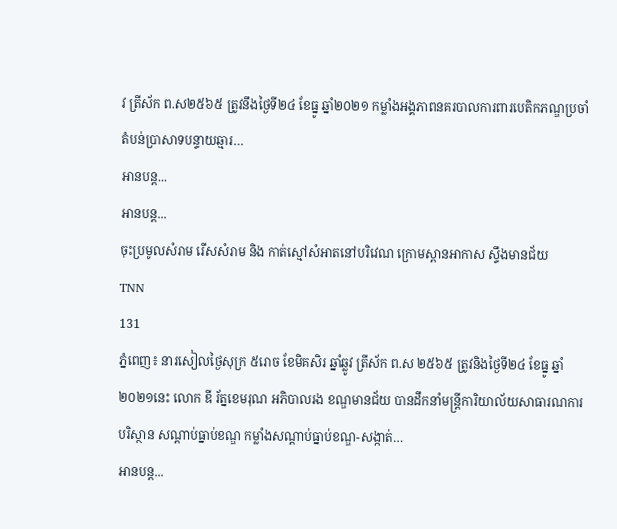វ ត្រីស័ក ព.ស២៥៦៥ ត្រូវនឹងថ្ងៃទី២៤ ខែធ្នូ ឆ្នាំ២០២១ កម្លាំងអង្គភាពនគរបាលការពារបេតិកភណ្ឌប្រចាំតំបន់ប្រាសាទបន្ទាយឆ្មារ…
អានបន្ត...
អានបន្ត...
ចុះប្រមូលសំរាម រើសសំរាម និង កាត់ស្មៅសំអាតនៅបរិវេណ ក្រោមស្ពានអាកាស ស្ទឹងមានជ័យ
TNN
131
ភ្នំពេញ៖ នារសៀលថ្ងៃសុក្រ ៥រោច ខែមិគសិរ ឆ្នាំឆ្លូវ ត្រីស័ក ព.ស ២៥៦៥ ត្រូវនិងថ្ងៃទី២៤ ខែធ្នូ ឆ្នាំ២០២១នេះ លោក ឌី រ័ត្នខេមរុណ អភិបាលរង ខណ្ឌមានជ័យ បានដឹកនាំមន្រ្តីការិយាល័យសាធារណការ បរិស្ថាន សណ្តាប់ធ្នាប់ខណ្ឌ កម្លាំងសណ្តាប់ធ្នាប់ខណ្ឌ-សង្កាត់…
អានបន្ត...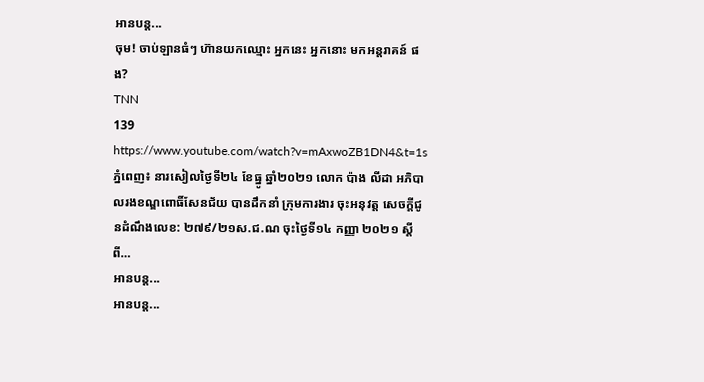អានបន្ត...
ចុម! ចាប់ឡានធំៗ ហ៊ានយកឈ្មោះ អ្នកនេះ អ្នកនោះ មកអន្តរាគន៍ ផង?
TNN
139
https://www.youtube.com/watch?v=mAxwoZB1DN4&t=1s
ភ្នំពេញ៖ នារសៀលថ្ងៃទី២៤ ខែធ្នូ ឆ្នាំ២០២១ លោក ប៉ាង លីដា អភិបាលរងខណ្ឌពោធិ៍សែនជ័យ បានដឹកនាំ ក្រុមការងារ ចុះអនុវត្ត សេចក្ដីជូនដំណឹងលេខ: ២៧៩/២១ស.ជ.ណ ចុះថ្ងៃទី១៤ កញ្ញា ២០២១ ស្តីពី…
អានបន្ត...
អានបន្ត...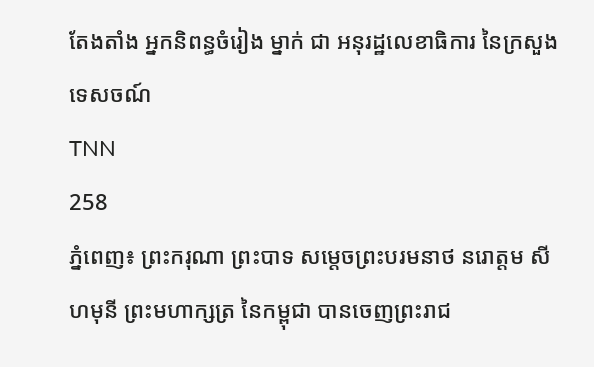តែងតាំង អ្នកនិពន្ធចំរៀង ម្នាក់ ជា អនុរដ្ឋលេខាធិការ នៃក្រសួងទេសចណ៍
TNN
258
ភ្នំពេញ៖ ព្រះករុណា ព្រះបាទ សម្តេចព្រះបរមនាថ នរោត្តម សីហមុនី ព្រះមហាក្សត្រ នៃកម្ពុជា បានចេញព្រះរាជ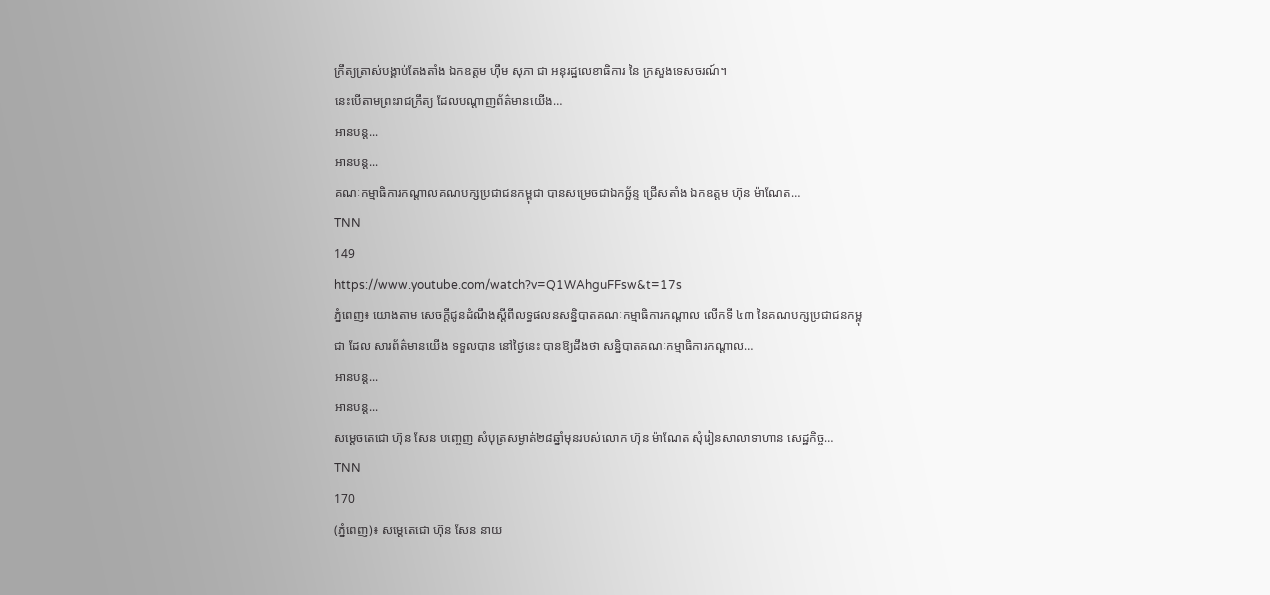ក្រឹត្យត្រាស់បង្គាប់តែងតាំង ឯកឧត្តម ហ៊ឹម សុភា ជា អនុរដ្ឋលេខាធិការ នៃ ក្រសួងទេសចរណ៍។
នេះបើតាមព្រះរាជក្រឹត្យ ដែលបណ្ដាញព័ត៌មានយើង…
អានបន្ត...
អានបន្ត...
គណៈកម្មាធិការកណ្តាលគណបក្សប្រជាជនកម្ពុជា បានសម្រេចជាឯកច្ឆ័ន្ទ ជ្រើសតាំង ឯកឧត្តម ហ៊ុន ម៉ាណែត…
TNN
149
https://www.youtube.com/watch?v=Q1WAhguFFsw&t=17s
ភ្នំពេញ៖ យោងតាម សេចក្តីជូនដំណឹងស្តីពីលទ្ធផលនសន្និបាតគណៈកម្មាធិការកណ្ដាល លើកទី ៤៣ នៃគណបក្សប្រជាជនកម្ពុជា ដែល សារព័ត៌មានយើង ទទួលបាន នៅថ្ងៃនេះ បានឱ្យដឹងថា សន្និបាតគណៈកម្មាធិការកណ្ដាល…
អានបន្ត...
អានបន្ត...
សម្តេចតេជោ ហ៊ុន សែន បញ្ចេញ សំបុត្រសម្ងាត់២៨ឆ្នាំមុនរបស់លោក ហ៊ុន ម៉ាណែត សុំរៀនសាលាទាហាន សេដ្ឋកិច្ច…
TNN
170
(ភ្នំពេញ)៖ សម្តេតេជោ ហ៊ុន សែន នាយ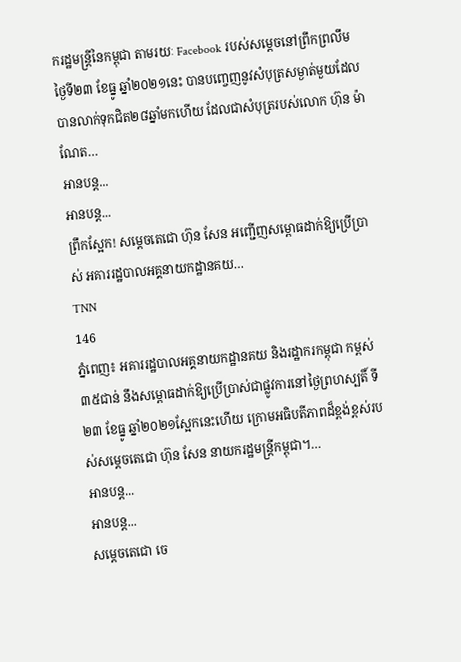ករដ្ឋមន្ត្រីនៃកម្ពុជា តាមរយៈ Facebook របស់សម្តេចនៅព្រឹកព្រលឹមថ្ងៃទី២៣ ខែធ្នូ ឆ្នាំ២០២១នេះ បានបញ្ចេញនូវសំបុត្រសម្ងាត់មួយដែលបានលាក់ទុកជិត២៨ឆ្នាំមកហើយ ដែលជាសំបុត្ររបស់លោក ហ៊ុន ម៉ាណែត…
អានបន្ត...
អានបន្ត...
ព្រឹកស្អែក! សម្តេចតេជោ ហ៊ុន សែន អញ្ជើញសម្ពោធដាក់ឱ្យប្រើប្រាស់ អគាររដ្ឋបាលអគ្គនាយកដ្ឋានគយ…
TNN
146
ភ្នំពេញ៖ អគាររដ្ឋបាលអគ្គនាយកដ្ឋានគយ និងរដ្ឋាករកម្ពុជា កម្ពស់ ៣៥ជាន់ នឹងសម្ពោធដាក់ឱ្យប្រើប្រាស់ជាផ្លូវការនៅថ្ងៃព្រហស្បតិ៍ ទី២៣ ខែធ្នូ ឆ្នាំ២០២១ស្អែកនេះហើយ ក្រោមអធិបតីភាពដ៏ខ្ពង់ខ្ពស់របស់សម្តេចតេជោ ហ៊ុន សែន នាយករដ្ឋមន្ត្រីកម្ពុជា។…
អានបន្ត...
អានបន្ត...
សម្តេចតេជោ ចេ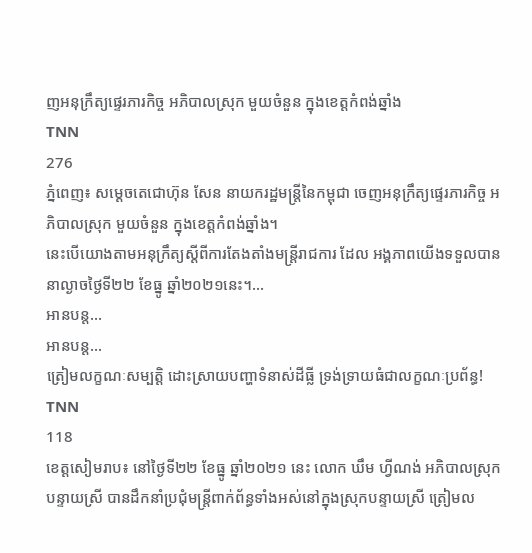ញអនុក្រឹត្យផ្ទេរភារកិច្ច អភិបាលស្រុក មួយចំនួន ក្នុងខេត្តកំពង់ឆ្នាំង
TNN
276
ភ្នំពេញ៖ សម្ដេចតេជោហ៊ុន សែន នាយករដ្ឋមន្ដ្រីនៃកម្ពុជា ចេញអនុក្រឹត្យផ្ទេរភារកិច្ច អភិបាលស្រុក មួយចំនួន ក្នុងខេត្តកំពង់ឆ្នាំង។
នេះបើយោងតាមអនុក្រឹត្យស្ដីពីការតែងតាំងមន្ដ្រីរាជការ ដែល អង្គភាពយើងទទួលបាន នាល្ងាចថ្ងៃទី២២ ខែធ្នូ ឆ្នាំ២០២១នេះ។…
អានបន្ត...
អានបន្ត...
ត្រៀមលក្ខណៈសម្បត្តិ ដោះស្រាយបញ្ហាទំនាស់ដីធ្លី ទ្រង់ទ្រាយធំជាលក្ខណៈប្រព័ន្ធ!
TNN
118
ខេត្តសៀមរាប៖ នៅថ្ងៃទី២២ ខែធ្នូ ឆ្នាំ២០២១ នេះ លោក ឃឹម ហ្វីណង់ អភិបាលស្រុកបន្ទាយស្រី បានដឹកនាំប្រជុំមន្ត្រីពាក់ព័ន្ធទាំងអស់នៅក្នុងស្រុកបន្ទាយស្រី ត្រៀមល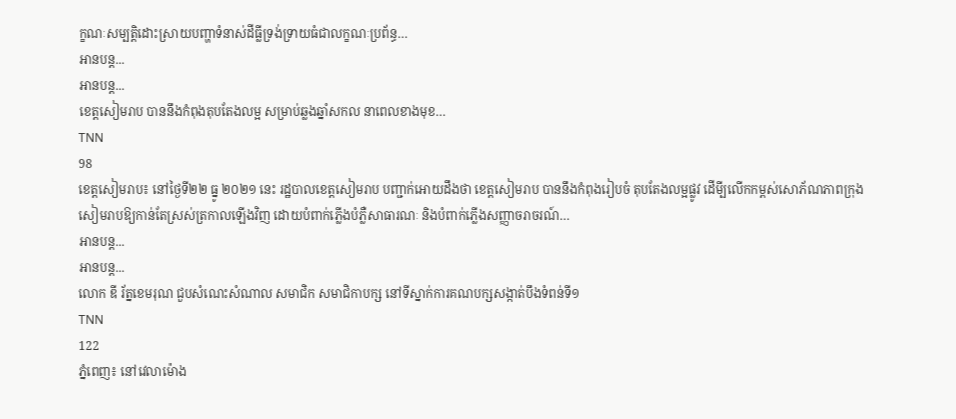ក្ខណៈសម្បត្តិដោះស្រាយបញ្ហាទំនាស់ដីធ្លីទ្រង់ទ្រាយធំជាលក្ខណៈប្រព័ន្ធ…
អានបន្ត...
អានបន្ត...
ខេត្តសៀមរាប បាននឹងកំពុងតុបតែងលម្អ សម្រាប់ឆ្លងឆ្នាំសកល នាពេលខាងមុខ…
TNN
98
ខេត្តសៀមរាប៖ នៅថ្ងៃទី២២ ធ្នូ ២០២១ នេះ រដ្ឋបាលខេត្តសៀមរាប បញ្ជាក់អោយដឹងថា ខេត្តសៀមរាប បាននឹងកំពុងរៀបចំ តុបតែងលម្អផ្លូវ ដើមី្បលេីកកម្ពស់សោភ័ណភាពក្រុងសៀមរាបឱ្យកាន់តែស្រស់ត្រកាលឡេីងវិញ ដោយបំពាក់ភ្លើងបំភ្លឺសាធារណៈ និងបំពាក់ភ្លើងសញ្ញាចរាចរណ៍…
អានបន្ត...
អានបន្ត...
លោក ឌី រ័ត្នខេមរុណ ជួបសំណេះសំណាល សមាជិក សមាជិកាបក្ស នៅទីស្នាក់ការគណបក្សសង្កាត់បឹងទំពន់ទី១
TNN
122
ភ្នំពេញ៖ នៅវេលាម៉ោង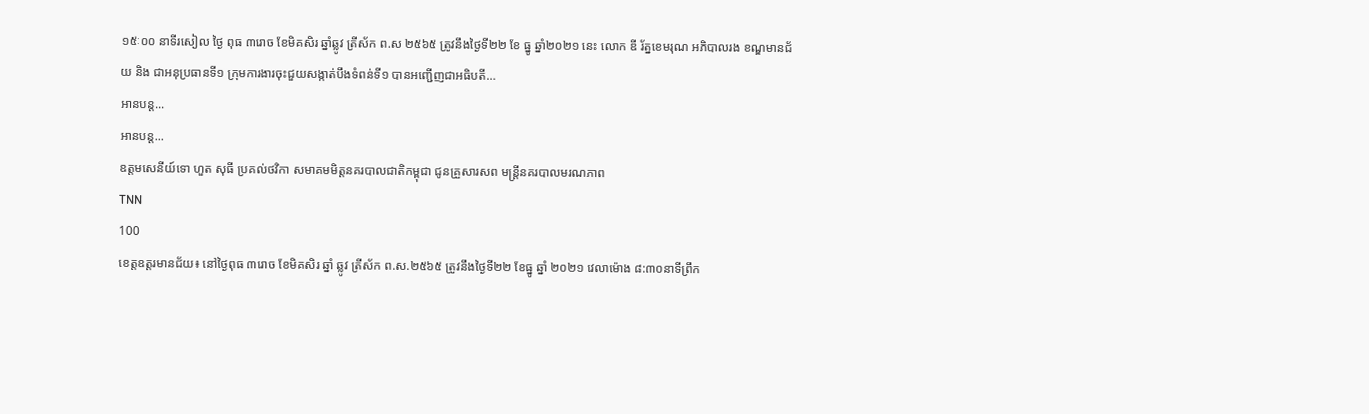១៥ៈ០០ នាទីរសៀល ថ្ងៃ ពុធ ៣រោច ខែមិគសិរ ឆ្នាំឆ្លូវ ត្រីស័ក ព.ស ២៥៦៥ ត្រូវនឹងថ្ងៃទី២២ ខែ ធ្នូ ឆ្នាំ២០២១ នេះ លោក ឌី រ័ត្នខេមរុណ អភិបាលរង ខណ្ឌមានជ័យ និង ជាអនុប្រធានទី១ ក្រុមការងារចុះជួយសង្កាត់បឹងទំពន់ទី១ បានអញ្ជើញជាអធិបតី…
អានបន្ត...
អានបន្ត...
ឧត្តមសេនីយ៍ទោ ហួត សុធី ប្រគល់ថវិកា សមាគមមិត្តនគរបាលជាតិកម្ពុជា ជូនគ្រួសារសព មន្ត្រីនគរបាលមរណភាព
TNN
100
ខេត្តឧត្តរមានជ័យ៖ នៅថ្ងៃពុធ ៣រោច ខែមិគសិរ ឆ្នាំ ឆ្លូវ ត្រីស័ក ព.ស.២៥៦៥ ត្រូវនឹងថ្ងៃទី២២ ខែធ្នូ ឆ្នាំ ២០២១ វេលាម៉ោង ៨:៣០នាទីព្រឹក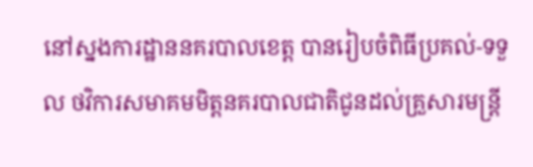នៅស្នងការដ្ឋាននគរបាលខេត្ត បានរៀបចំពិធីប្រគល់-ទទួល ថវិការសមាគមមិត្តនគរបាលជាតិជូនដល់គ្រួសារមន្ត្រី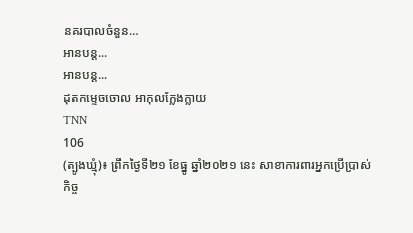នគរបាលចំនួន…
អានបន្ត...
អានបន្ត...
ដុតកម្ទេចចោល អាកុលក្លែងក្លាយ
TNN
106
(ត្បូងឃ្មុំ)៖ ព្រឹកថ្ងៃទី២១ ខែធ្នូ ឆ្នាំ២០២១ នេះ សាខាការពារអ្នកប្រើប្រាស់ កិច្ច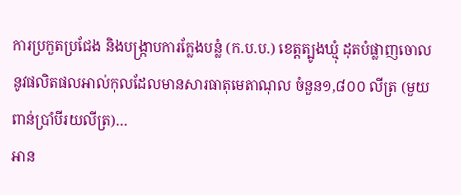ការប្រកួតប្រជែង និងបង្ក្រាបការក្លែងបន្លំ (ក.ប.ប.) ខេត្តត្បូងឃ្មុំ ដុតបំផ្លាញចោលនូវផលិតផលអាល់កុលដែលមានសារធាតុមេតាណុល ចំនួន១,៨០០ លីត្រ (មួយពាន់ប្រាំបីរយលីត្រ)…
អាន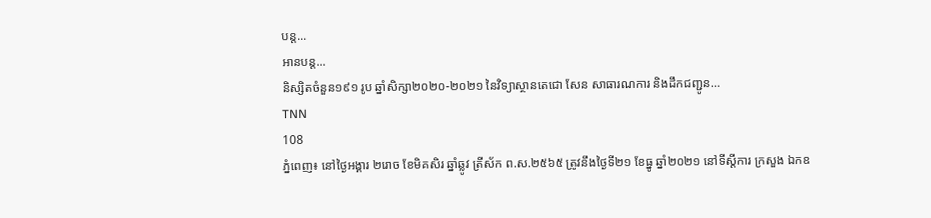បន្ត...
អានបន្ត...
និស្សិតចំនួន១៩១ រូប ឆ្នាំសិក្សា២០២០-២០២១ នៃវិទ្យាស្ថានតេជោ សែន សាធារណការ និងដឹកជញ្ជូន…
TNN
108
ភ្នំពេញ៖ នៅថ្ងៃអង្គារ ២រោច ខែមិគសិរ ឆ្នាំឆ្លូវ ត្រីស័ក ព.ស.២៥៦៥ ត្រូវនឹងថ្ងៃទី២១ ខែធ្នូ ឆ្នាំ២០២១ នៅទីស្តីការ ក្រសួង ឯកឧ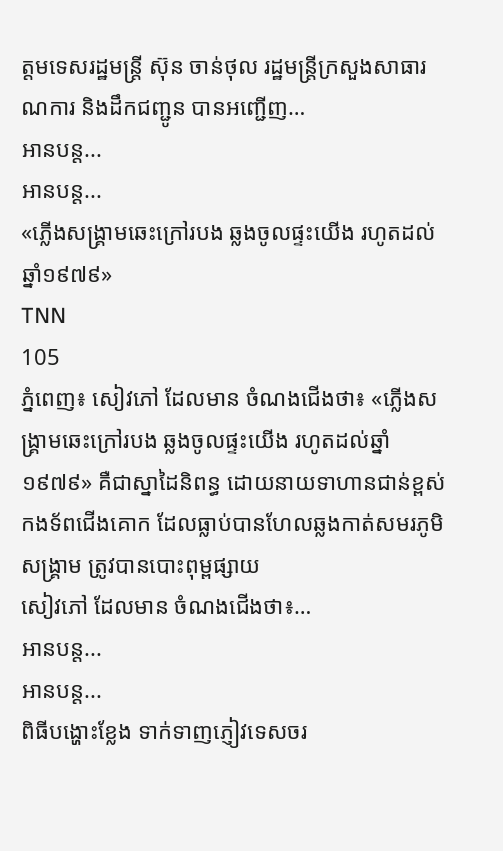ត្តមទេសរដ្ឋមន្ត្រី ស៊ុន ចាន់ថុល រដ្ឋមន្ត្រីក្រសួងសាធារណការ និងដឹកជញ្ជូន បានអញ្ជើញ…
អានបន្ត...
អានបន្ត...
«ភ្លើងសង្គ្រាមឆេះក្រៅរបង ឆ្លងចូលផ្ទះយើង រហូតដល់ឆ្នាំ១៩៧៩»
TNN
105
ភ្នំពេញ៖ សៀវភៅ ដែលមាន ចំណងជើងថា៖ «ភ្លើងសង្គ្រាមឆេះក្រៅរបង ឆ្លងចូលផ្ទះយើង រហូតដល់ឆ្នាំ១៩៧៩» គឺជាស្នាដៃនិពន្ធ ដោយនាយទាហានជាន់ខ្ពស់កងទ័ពជើងគោក ដែលធ្លាប់បានហែលឆ្លងកាត់សមរភូមិសង្គ្រាម ត្រូវបានបោះពុម្ពផ្សាយ
សៀវភៅ ដែលមាន ចំណងជើងថា៖…
អានបន្ត...
អានបន្ត...
ពិធីបង្ហោះខ្លែង ទាក់ទាញភ្ញៀវទេសចរ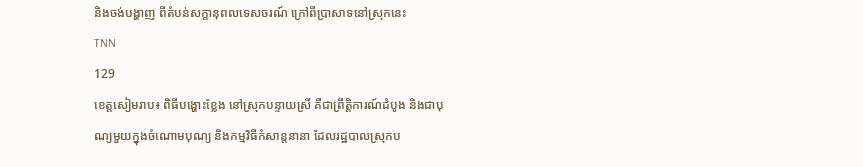និងចង់បង្ហាញ ពីតំបន់សក្តានុពលទេសចរណ៍ ក្រៅពីប្រាសាទនៅស្រុកនេះ
TNN
129
ខេត្តសៀមរាប៖ ពិធីបង្ហោះខ្លែង នៅស្រុកបន្ទាយស្រី គឺជាព្រឹត្តិការណ៍ដំបូង និងជាបុណ្យមួយក្នុងចំណោមបុណ្យ និងកម្មវិធីកំសាន្តនានា ដែលរដ្ឋបាលស្រុកប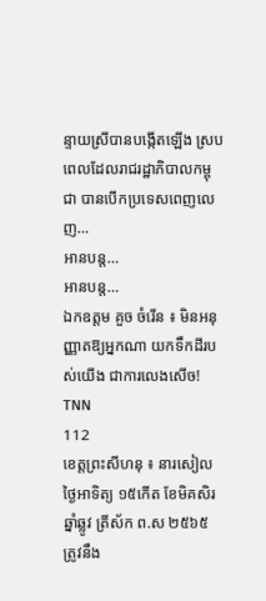ន្ទាយស្រីបានបង្កើតឡើង ស្របពេលដែលរាជរដ្ឋាភិបាលកម្ពុជា បានបើកប្រទេសពេញលេញ…
អានបន្ត...
អានបន្ត...
ឯកឧត្តម គួច ចំរើន ៖ មិនអនុញ្ញាតឱ្យអ្នកណា យកទឹកដីរបស់យើង ជាការលេងសើច!
TNN
112
ខេត្តព្រះសីហនុ ៖ នារសៀលថ្ងៃអាទិត្យ ១៥កើត ខែមិគសិរ ឆ្នាំឆ្លូវ ត្រីស័ក ព.ស ២៥៦៥ ត្រូវនឹង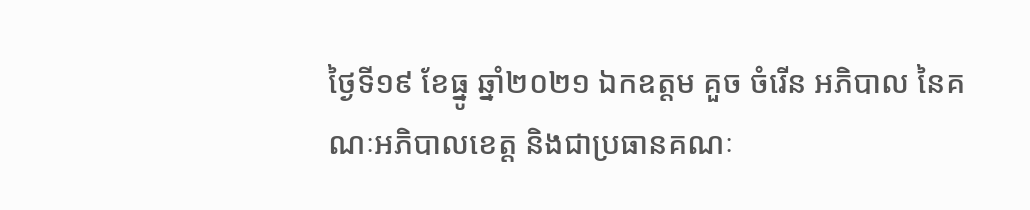ថ្ងៃទី១៩ ខែធ្នូ ឆ្នាំ២០២១ ឯកឧត្តម គួច ចំរើន អភិបាល នៃគណៈអភិបាលខេត្ត និងជាប្រធានគណៈ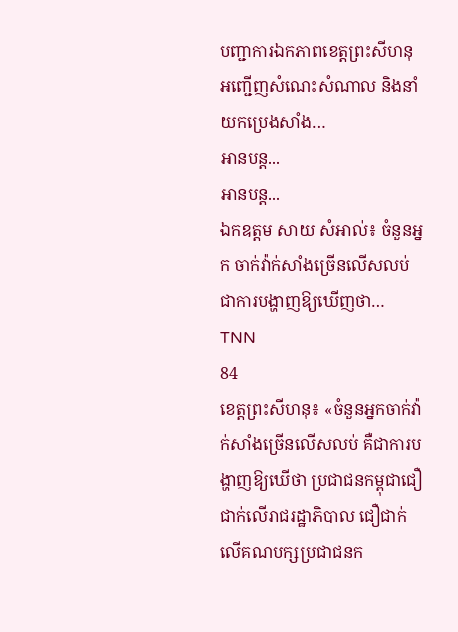បញ្ជាការឯកភាពខេត្តព្រះសីហនុ អញ្ជើញសំណេះសំណាល និងនាំយកប្រេងសាំង…
អានបន្ត...
អានបន្ត...
ឯកឧត្តម សាយ សំអាល់៖ ចំនួនអ្នក ចាក់វ៉ាក់សាំងច្រើនលើសលប់ ជាការបង្ហាញឱ្យឃើញថា…
TNN
84
ខេត្តព្រះសីហនុ៖ «ចំនួនអ្នកចាក់វ៉ាក់សាំងច្រើនលើសលប់ គឺជាការបង្ហាញឱ្យឃើថា ប្រជាជនកម្ពុជាជឿជាក់លើរាជរដ្ឋាភិបាល ជឿជាក់លើគណបក្សប្រជាជនក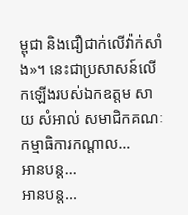ម្ពុជា និងជឿជាក់លើវ៉ាក់សាំង»។ នេះជាប្រសាសន៍លើកឡើងរបស់ឯកឧត្តម សាយ សំអាល់ សមាជិកគណៈកម្មាធិការកណ្តាល…
អានបន្ត...
អានបន្ត...